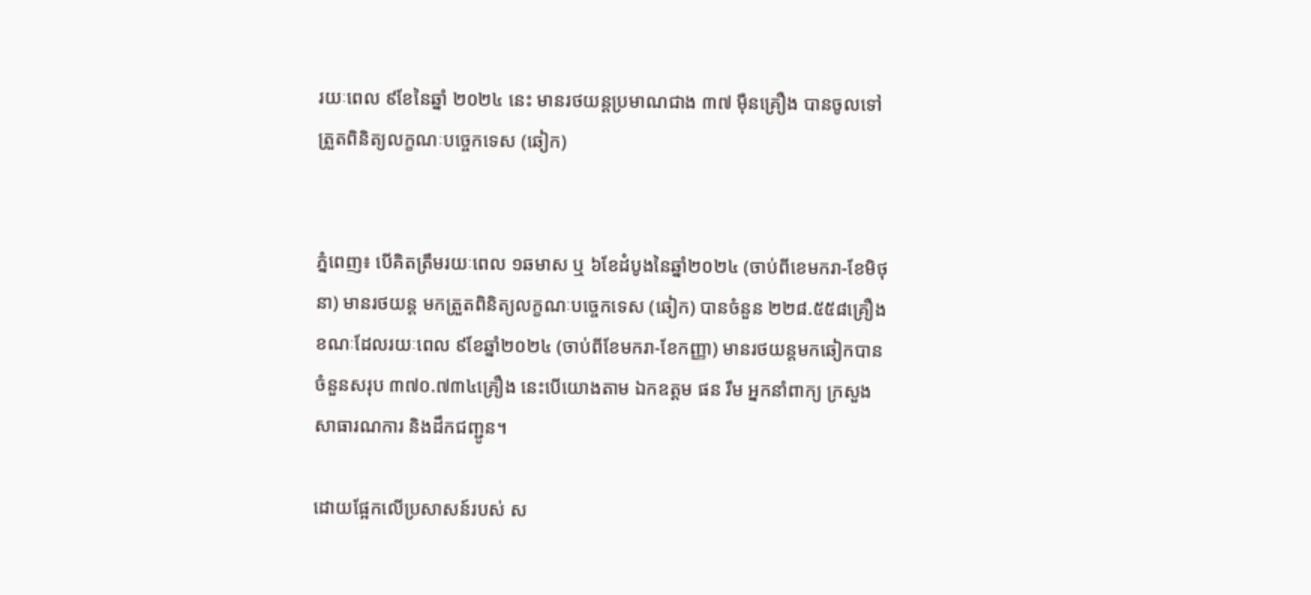រយៈពេល ៩ខែនៃឆ្នាំ ២០២៤ នេះ មានរថយន្តប្រមាណជាង ៣៧ ម៉ឺនគ្រឿង បានចូលទៅត្រួតពិនិត្យលក្ខណៈបច្ចេកទេស (ឆៀក)


ភ្នំពេញ៖ បើគិតត្រឹមរយៈពេល ១ឆមាស ឬ ៦ខែដំបូងនៃឆ្នាំ២០២៤ (ចាប់ពីខេមករា-ខែមិថុនា) មានរថយន្ត មកត្រួតពិនិត្យលក្ខណៈបច្ចេកទេស (ឆៀក) បានចំនួន ២២៨.៥៥៨គ្រឿង ខណៈដែលរយៈពេល ៩ខែឆ្នាំ២០២៤ (ចាប់ពីខែមករា-ខែកញ្ញា) មានរថយន្តមកឆៀកបានចំនួនសរុប ៣៧០.៧៣៤គ្រឿង នេះបើយោងតាម ឯកឧត្តម ផន រឹម អ្នកនាំពាក្យ ក្រសួងសាធារណការ និងដឹកជញ្ជូន។

ដោយផ្អែកលើប្រសាសន៍របស់ ស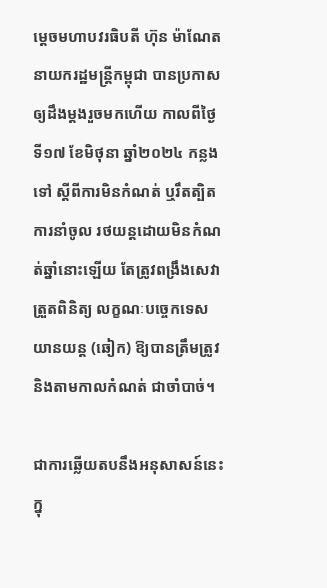ម្តេចមហាបវរធិបតី ហ៊ុន ម៉ាណែត នាយករដ្ឋមន្ត្រីកម្ពុជា បានប្រកាសឲ្យដឹងម្តងរួចមកហើយ កាលពីថ្ងៃទី១៧ ខែមិថុនា ឆ្នាំ២០២៤ កន្លងទៅ ស្តីពីការមិនកំណត់ ឬរឹតត្បិតការនាំចូល រថយន្តដោយមិនកំណត់ឆ្នាំនោះឡើយ តែត្រូវពង្រឹងសេវាត្រួតពិនិត្យ លក្ខណៈបច្ចេកទេសយានយន្ត (ឆៀក) ឱ្យបានត្រឹមត្រូវ និងតាមកាលកំណត់ ជាចាំបាច់។

ជាការឆ្លើយតបនឹងអនុសាសន៍នេះ ក្នុ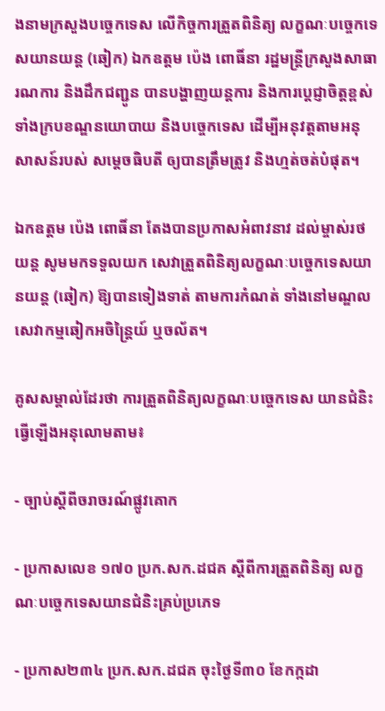ងនាមក្រសួងបច្ចេកទេស លើកិច្ចការត្រួតពិនិត្យ លក្ខណៈបច្ចេកទេសយានយន្ត (ឆៀក) ឯកឧត្តម ប៉េង ពោធិ៍នា រដ្ឋមន្ត្រីក្រសួងសាធារណការ និងដឹកជញ្ជូន បានបង្ហាញយន្តការ និងការប្តេជ្ញាចិត្តខ្ពស់ ទាំងក្របខណ្ឌនយោបាយ និងបច្ចេកទេស ដើម្បីអនុវត្តតាមអនុសាសន៍របស់ សម្តេចធិបតី ឲ្យបានត្រឹមត្រូវ និងហ្មត់ចត់បំផុត។

ឯកឧត្តម ប៉េង ពោធិ៍នា តែងបានប្រកាសអំពាវនាវ ដល់ម្ចាស់រថយន្ត សូមមកទទួលយក សេវាត្រួតពិនិត្យលក្ខណៈបច្ចេកទេសយានយន្ត (ឆៀក) ឱ្យបានទៀងទាត់ តាមការកំណត់ ទាំងនៅមណ្ឌលសេវាកម្មឆៀកអចិន្ត្រៃយ៍ ឬចល័ត។

គូសសម្គាល់ដែរថា ការត្រួតពិនិត្យលក្ខណៈបច្ចេកទេស យានជំនិះ ធ្វើឡើងអនុលោមតាម៖

- ច្បាប់ស្តីពីចរាចរណ៍ផ្លូវគោក

- ប្រកាសលេខ ១៧០ ប្រក.សក.ដជគ ស្តីពីការត្រួតពិនិត្យ លក្ខណៈបច្ចេកទេសយានជំនិះគ្រប់ប្រភេទ

- ប្រកាស២៣៤ ប្រក.សក.ដជគ ចុះថ្ងៃទី៣០ ខែកក្កដា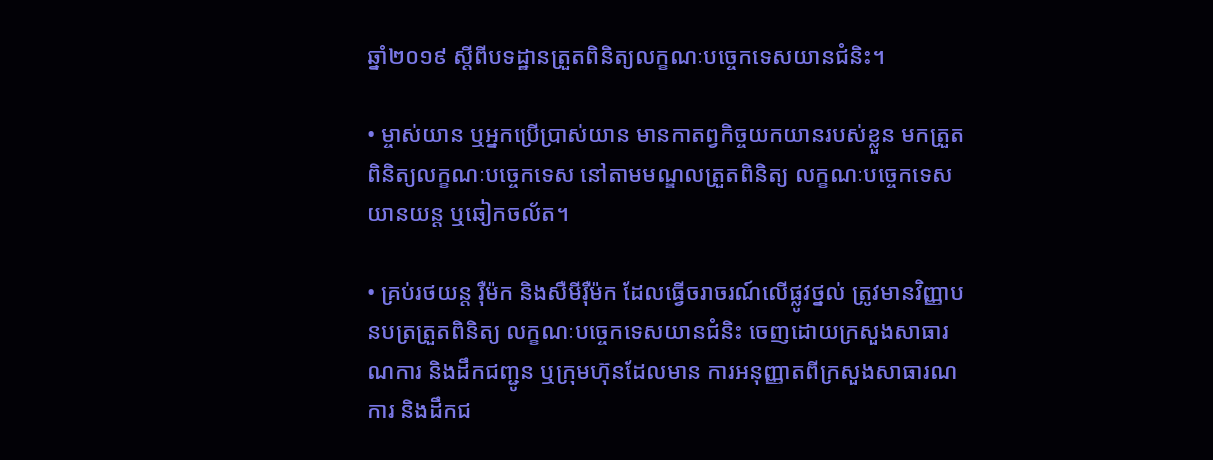ឆ្នាំ២០១៩ ស្តីពីបទដ្ឋានត្រួតពិនិត្យលក្ខណៈបច្ចេកទេសយានជំនិះ។

• ម្ចាស់យាន ឬអ្នកប្រើប្រាស់យាន មានកាតព្វកិច្ចយកយានរបស់ខ្លួន មកត្រួតពិនិត្យលក្ខណៈបច្ចេកទេស នៅតាមមណ្ឌលត្រួតពិនិត្យ លក្ខណៈបច្ចេកទេសយានយន្ត ឬឆៀកចល័ត។

• គ្រប់រថយន្ត រ៉ឺម៉ក និងសឺមីរ៉ឺម៉ក ដែលធ្វើចរាចរណ៍លើផ្លូវថ្នល់ ត្រូវមានវិញ្ញាបនបត្រត្រួតពិនិត្យ លក្ខណៈបច្ចេកទេសយានជំនិះ ចេញដោយក្រសួងសាធារណការ និងដឹកជញ្ជូន ឬក្រុមហ៊ុនដែលមាន ការអនុញ្ញាតពីក្រសួងសាធារណការ និងដឹកជ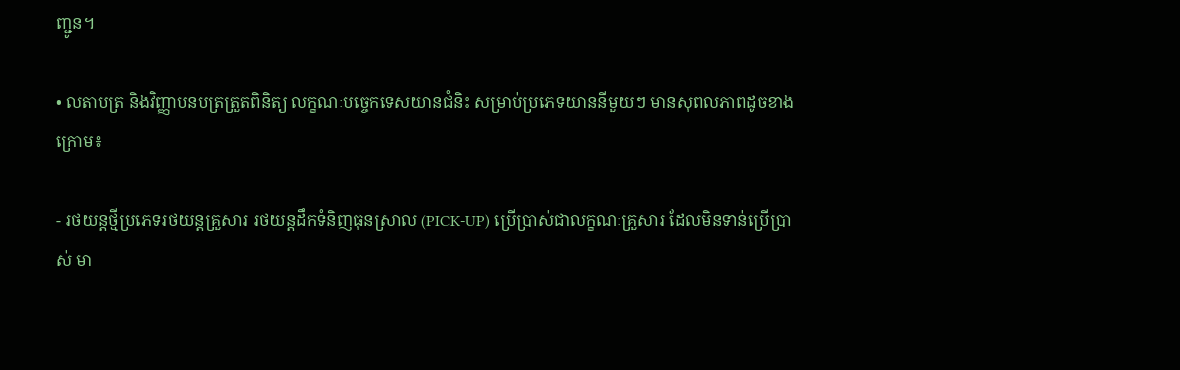ញ្ជូន។

• លតាបត្រ និងវិញ្ញាបនបត្រត្រួតពិនិត្យ លក្ខណៈបច្ចេកទេសយានជំនិះ សម្រាប់ប្រភេទយាននីមួយៗ មានសុពលភាពដូចខាងក្រោម៖

- រថយន្តថ្មីប្រភេទរថយន្តគ្រួសារ រថយន្តដឹកទំនិញធុនស្រាល (PICK-UP) ប្រើប្រាស់ជាលក្ខណៈគ្រួសារ ដែលមិនទាន់ប្រើប្រាស់ មា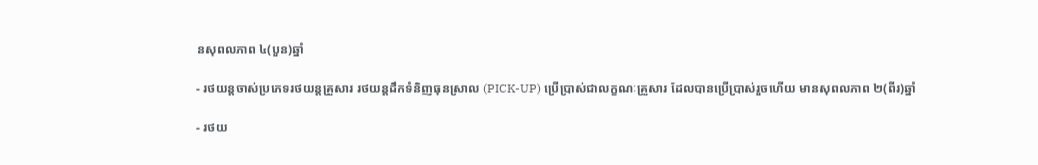នសុពលភាព ៤(បួន)ឆ្នាំ

- រថយន្តចាស់ប្រភេទរថយន្តគ្រួសារ រថយន្តដឹកទំនិញធុនស្រាល (PICK-UP) ប្រើប្រាស់ជាលក្ខណៈគ្រួសារ ដែលបានប្រើប្រាស់រួចហើយ មានសុពលភាព ២(ពីរ)ឆ្នាំ

- រថយ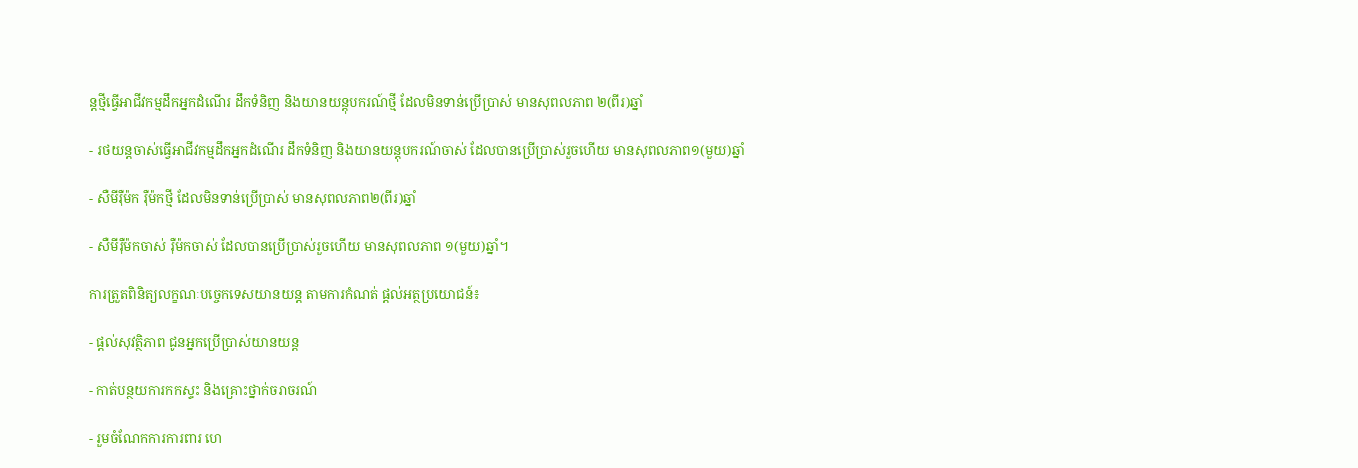ន្តថ្មីធ្វើអាជីវកម្មដឹកអ្នកដំណើរ ដឹកទំនិញ និងយានយន្តុបករណ៍ថ្មី ដែលមិនទាន់ប្រើប្រាស់ មានសុពលភាព ២(ពីរ)ឆ្នាំ

- រថយន្តចាស់ធ្វើអាជីវកម្មដឹកអ្នកដំណើរ ដឹកទំនិញ និងយានយន្តុបករណ៍ចាស់ ដែលបានប្រើប្រាស់រួចហើយ មានសុពលភាព១(មួយ)ឆ្នាំ

- សឺមីរ៉ឺម៉ក រ៉ឺម៉កថ្មី ដែលមិនទាន់ប្រើប្រាស់ មានសុពលភាព២(ពីរ)ឆ្នាំ

- សឺមីរ៉ឺម៉កចាស់ រ៉ឺម៉កចាស់ ដែលបានប្រើប្រាស់រួចហើយ មានសុពលភាព ១(មួយ)ឆ្នាំ។

ការត្រួតពិនិត្យលក្ខណៈបច្ចេកទេសយានយន្ត តាមការកំណត់ ផ្តល់អត្ថប្រយោជន៍៖

- ផ្តល់សុវត្ថិភាព ជូនអ្នកប្រើប្រាស់យានយន្ត

- កាត់បន្ថយការកកស្ទះ និងគ្រោះថ្នាក់ចរាចរណ៍

- រួមចំណែកការការពារ ហេ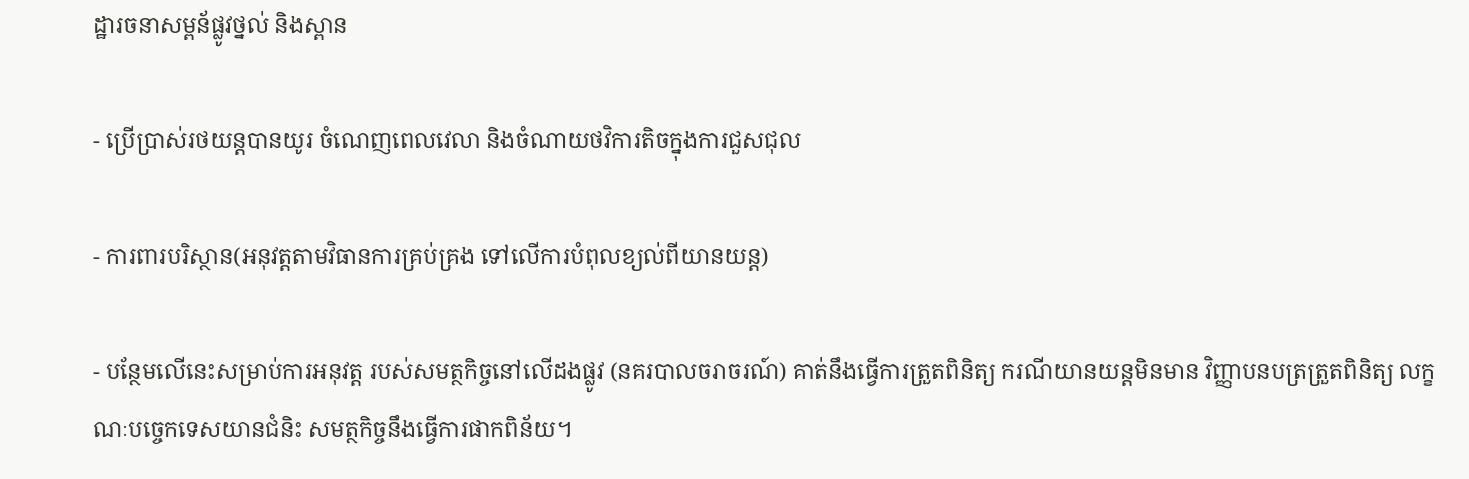ដ្ឋារចនាសម្ពន័ផ្លូវថ្នល់ និងស្ពាន

- ប្រើប្រាស់រថយន្តបានយូរ ចំណេញពេលវេលា និងចំណាយថវិការតិចក្នុងការជួសជុល

- ការពារបរិស្ថាន(អនុវត្តតាមវិធានការគ្រប់គ្រង ទៅលើការបំពុលខ្យល់ពីយានយន្ត)

- បន្ថែមលើនេះសម្រាប់ការអនុវត្ត របស់សមត្ថកិច្ចនៅលើដងផ្លូវ (នគរបាលចរាចរណ៍) គាត់នឹងធ្វើការត្រួតពិនិត្យ ករណីយានយន្តមិនមាន វិញ្ញាបនបត្រត្រួតពិនិត្យ លក្ខណៈបច្ចេកទេសយានជំនិះ សមត្ថកិច្ចនឹងធ្វើការផាកពិន័យ។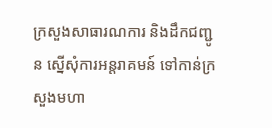ក្រសួងសាធារណការ និងដឹកជញ្ជូន ស្នើសុំការអន្តរាគមន៍ ទៅកាន់ក្រសួងមហា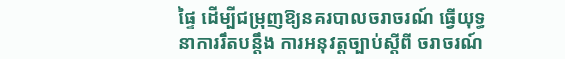ផ្ទៃ ដើម្បីជម្រុញឱ្យនគរបាលចរាចរណ៍ ធ្វើយុទ្ធនាការរឹតបន្តឹង ការអនុវត្តច្បាប់ស្តីពី ចរាចរណ៍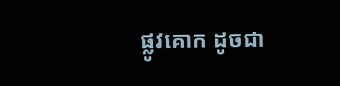ផ្លូវគោក ដូចជា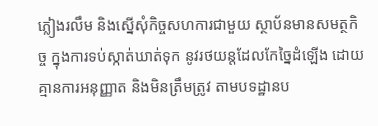ភ្លៀងរលឹម និងស្នើសុំកិច្ចសហការជាមួយ ស្ថាប័នមានសមត្ថកិច្ច ក្នុងការទប់ស្កាត់ឃាត់ទុក នូវរថយន្តដែលកែច្នៃដំឡើង ដោយគ្មានការអនុញ្ញាត និងមិនត្រឹមត្រូវ តាមបទដ្ឋានប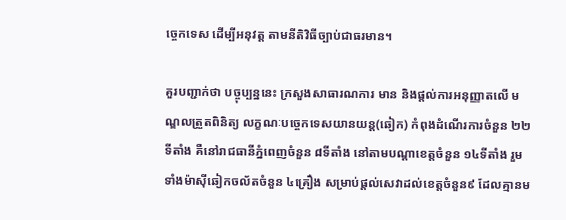ច្ចេកទេស ដើម្បីអនុវត្ត តាមនីតិវិធីច្បាប់ជាធរមាន។

គួរបញ្ជាក់ថា បច្ចុប្បន្ននេះ ក្រសួងសាធារណការ មាន និងផ្តល់ការអនុញ្ញាតលើ មណ្ឌលត្រួតពិនិត្យ លក្ខណៈបច្ចេកទេសយានយន្ត(ឆៀក) កំពុងដំណើរការចំនួន ២២ទីតាំង គឺនៅរាជធានីភ្នំពេញចំនួន ៨ទីតាំង នៅតាមបណ្តាខេត្តចំនួន ១៤ទីតាំង រួមទាំងម៉ាស៊ីឆៀកចល័តចំនួន ៤គ្រឿង សម្រាប់ផ្តល់សេវាដល់ខេត្តចំនួន៩ ដែលគ្មានម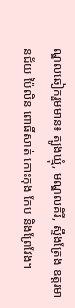ណ្ឌលឆៀករួមមាន៖ ត្បូងឃ្មុំ, មណ្ឌលគិរី, ស្ទឹងត្រែង ឧត្តរមានជ័យ ប៉ៃលិន ពោធិ៍សាត់ កោះកុង កែប និងព្រែវែង។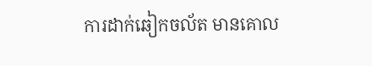ការដាក់ឆៀកចល័ត មានគោល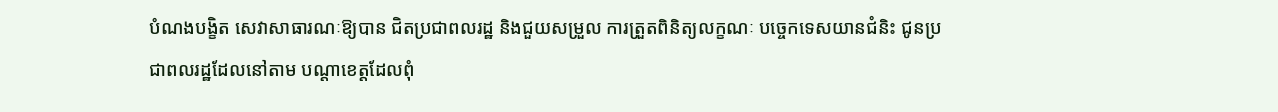បំណងបង្ខិត សេវាសាធារណៈឱ្យបាន ជិតប្រជាពលរដ្ឋ និងជួយសម្រួល ការត្រួតពិនិត្យលក្ខណៈ បច្ចេកទេសយានជំនិះ ជូនប្រជាពលរដ្ឋដែលនៅតាម បណ្តាខេត្តដែលពុំ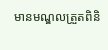មានមណ្ឌលត្រួតពិនិ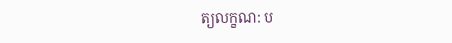ត្យលក្ខណ: ប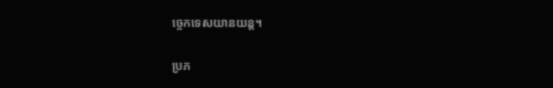ច្ចេកទេសយានយន្ត។

ប្រភ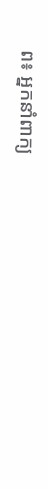ព៖ អ្នកនាំពាក្យ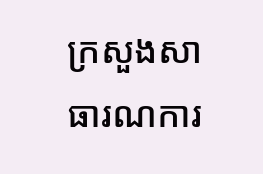ក្រសួងសាធារណការ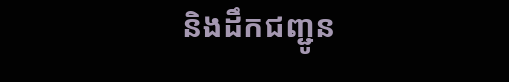និងដឹកជញ្ជូន